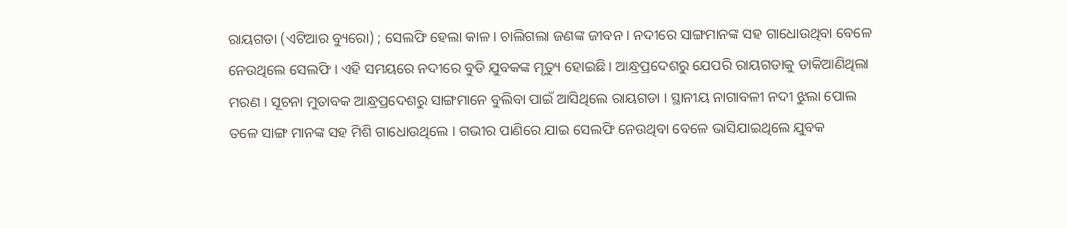ରାୟଗଡା (ଏଟିଆର ବ୍ୟୁରୋ) ; ସେଲଫି ହେଲା କାଳ । ଚାଲିଗଲା ଜଣଙ୍କ ଜୀବନ । ନଦୀରେ ସାଙ୍ଗମାନଙ୍କ ସହ ଗାଧୋଉଥିବା ବେଳେ ନେଉଥିଲେ ସେଲଫି । ଏହି ସମୟରେ ନଦୀରେ ବୁଡି ଯୁବକଙ୍କ ମୃତ୍ୟୁ ହୋଇଛି । ଆନ୍ଧ୍ରପ୍ରଦେଶରୁ ଯେପରି ରାୟଗଡାକୁ ଡାକିଆଣିଥିଲା ମରଣ । ସୂଚନା ମୁତାବକ ଆନ୍ଧ୍ରପ୍ରଦେଶରୁ ସାଙ୍ଗମାନେ ବୁଲିବା ପାଇଁ ଆସିଥିଲେ ରାୟଗଡା । ସ୍ଥାନୀୟ ନାଗାବଳୀ ନଦୀ ଝୁଲା ପୋଲ ତଳେ ସାଙ୍ଗ ମାନଙ୍କ ସହ ମିଶି ଗାଧୋଉଥିଲେ । ଗଭୀର ପାଣିରେ ଯାଇ ସେଲଫି ନେଉଥିବା ବେଳେ ଭାସିଯାଇଥିଲେ ଯୁବକ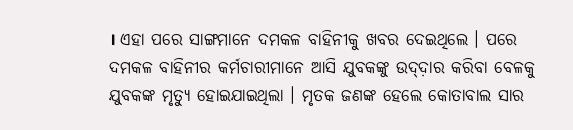। ଏହା ପରେ ସାଙ୍ଗମାନେ ଦମକଳ ବାହିନୀକୁ ଖବର ଦେଇଥିଲେ । ପରେ ଦମକଳ ବାହିନୀର କର୍ମଚାରୀମାନେ ଆସି ଯୁବକଙ୍କୁ ଉଦ୍ଦ଼ାର କରିବା ବେଳକୁ ଯୁବକଙ୍କ ମୃତ୍ୟୁ ହୋଇଯାଇଥିଲା । ମୃତକ ଜଣଙ୍କ ହେଲେ କୋତାବାଲ ସାର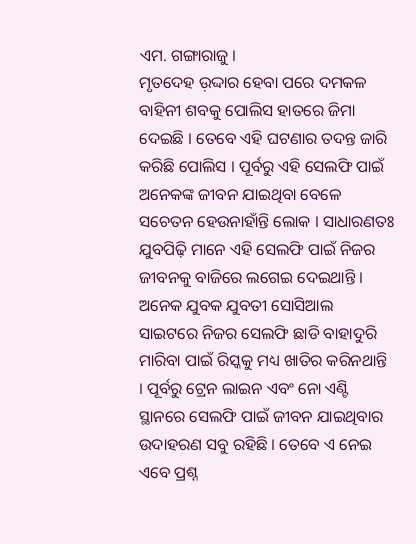ଏମ. ଗଙ୍ଗାରାଜୁ ।
ମୃତଦେହ ଉ଼ଦ୍ଦାର ହେବା ପରେ ଦମକଳ ବାହିନୀ ଶବକୁ ପୋଲିସ ହାତରେ ଜିମା ଦେଇଛି । ତେବେ ଏହି ଘଟଣାର ତଦନ୍ତ ଜାରି କରିଛି ପୋଲିସ । ପୂର୍ବରୁ ଏହି ସେଲଫି ପାଇଁ ଅନେକଙ୍କ ଜୀବନ ଯାଇଥିବା ବେଳେ ସଚେତନ ହେଉନାହାଁନ୍ତି ଲୋକ । ସାଧାରଣତଃ ଯୁବପିଢ଼ି ମାନେ ଏହି ସେଲଫି ପାଇଁ ନିଜର ଜୀବନକୁ ବାଜିରେ ଲଗେଇ ଦେଇଥାନ୍ତି । ଅନେକ ଯୁବକ ଯୁବତୀ ସୋସିଆଲ ସାଇଟରେ ନିଜର ସେଲଫି ଛାଡି ବାହାଦୁରି ମାରିବା ପାଇଁ ରିସ୍କକୁ ମଧ୍ୟ ଖାତିର କରିନଥାନ୍ତି । ପୂର୍ବରୁ ଟ୍ରେନ ଲାଇନ ଏବଂ ନୋ ଏଣ୍ଟି ସ୍ଥାନରେ ସେଲଫି ପାଇଁ ଜୀବନ ଯାଇଥିବାର ଉଦାହରଣ ସବୁ ରହିଛି । ତେବେ ଏ ନେଇ ଏବେ ପ୍ରଶ୍ନ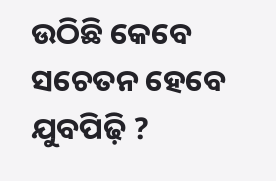ଉଠିଛି କେବେ ସଚେତନ ହେବେ ଯୁବପିଢ଼ି ?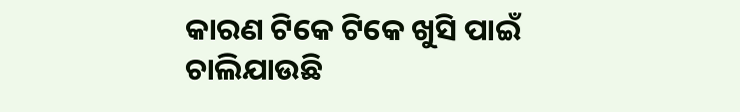କାରଣ ଟିକେ ଟିକେ ଖୁସି ପାଇଁ ଚାଲିଯାଉଛି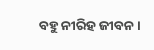ବହୁ ନୀରିହ ଜୀବନ ।